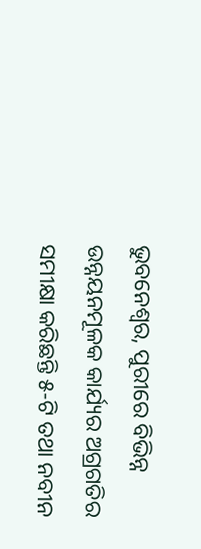ଭୁବନେଶ୍ୱର, ପୁରୀରେ ବିଭିନ୍ନ ଉନ୍ନୟନମୂଳକ କାର୍ଯ୍ୟର ଅଗ୍ରଗତିର ସମୀକ୍ଷା କରିଛନ୍ତି ୫-ଟି ତଥା ନବୀନ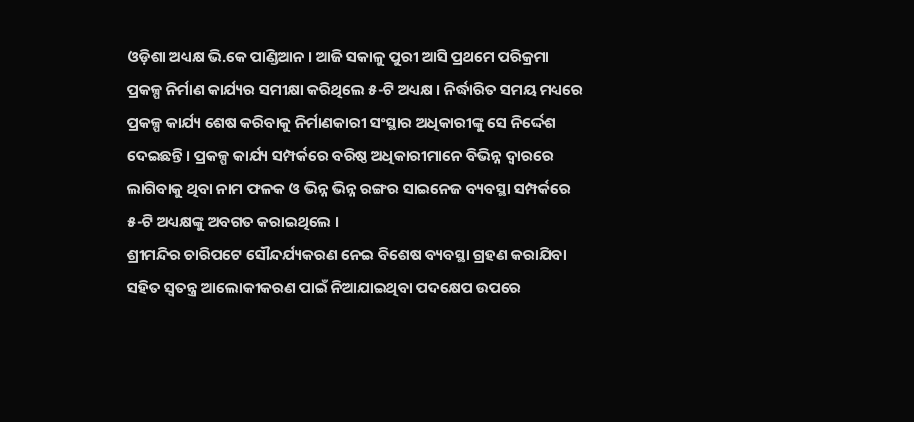ଓଡ଼ିଶା ଅଧ୍ୟକ୍ଷ ଭି.କେ ପାଣ୍ଡିଆନ । ଆଜି ସକାଳୁ ପୁରୀ ଆସି ପ୍ରଥମେ ପରିକ୍ରମା ପ୍ରକଳ୍ପ ନିର୍ମାଣ କାର୍ଯ୍ୟର ସମୀକ୍ଷା କରିଥିଲେ ୫-ଟି ଅଧ୍ୟକ୍ଷ । ନିର୍ଦ୍ଧାରିତ ସମୟ ମଧ୍ୟରେ ପ୍ରକଳ୍ପ କାର୍ଯ୍ୟ ଶେଷ କରିବାକୁ ନିର୍ମାଣକାରୀ ସଂସ୍ଥାର ଅଧିକାରୀଙ୍କୁ ସେ ନିର୍ଦ୍ଦେଶ ଦେଇଛନ୍ତି । ପ୍ରକଳ୍ପ କାର୍ଯ୍ୟ ସମ୍ପର୍କରେ ବରିଷ୍ଠ ଅଧିକାରୀମାନେ ବିଭିନ୍ନ ଦ୍ୱାରରେ ଲାଗିବାକୁ ଥିବା ନାମ ଫଳକ ଓ ଭିନ୍ନ ଭିନ୍ନ ରଙ୍ଗର ସାଇନେଜ ବ୍ୟବସ୍ଥା ସମ୍ପର୍କରେ ୫-ଟି ଅଧ୍ୟକ୍ଷଙ୍କୁ ଅବଗତ କରାଇଥିଲେ ।
ଶ୍ରୀମନ୍ଦିର ଚାରିପଟେ ସୌନ୍ଦର୍ଯ୍ୟକରଣ ନେଇ ବିଶେଷ ବ୍ୟବସ୍ଥା ଗ୍ରହଣ କରାଯିବା ସହିତ ସ୍ବତନ୍ତ୍ର ଆଲୋକୀକରଣ ପାଇଁ ନିଆଯାଇଥିବା ପଦକ୍ଷେପ ଉପରେ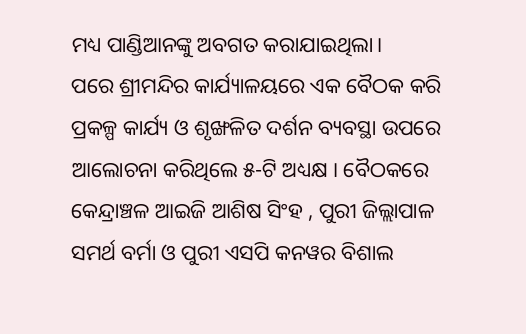ମଧ୍ୟ ପାଣ୍ଡିଆନଙ୍କୁ ଅବଗତ କରାଯାଇଥିଲା।
ପରେ ଶ୍ରୀମନ୍ଦିର କାର୍ଯ୍ୟାଳୟରେ ଏକ ବୈଠକ କରି ପ୍ରକଳ୍ପ କାର୍ଯ୍ୟ ଓ ଶୃଙ୍ଖଳିତ ଦର୍ଶନ ବ୍ୟବସ୍ଥା ଉପରେ ଆଲୋଚନା କରିଥିଲେ ୫-ଟି ଅଧ୍ୟକ୍ଷ । ବୈଠକରେ କେନ୍ଦ୍ରାଞ୍ଚଳ ଆଇଜି ଆଶିଷ ସିଂହ , ପୁରୀ ଜିଲ୍ଲାପାଳ ସମର୍ଥ ବର୍ମା ଓ ପୁରୀ ଏସପି କନୱର ବିଶାଲ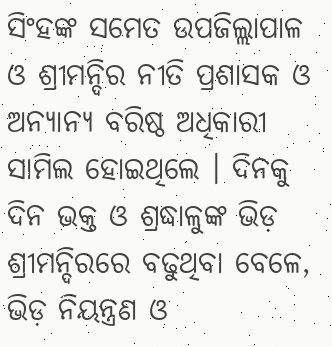ସିଂହଙ୍କ ସମେତ ଉପଜିଲ୍ଲାପାଳ ଓ ଶ୍ରୀମନ୍ଦିର ନୀତି ପ୍ରଶାସକ ଓ ଅନ୍ୟାନ୍ୟ ବରିଷ୍ଠ ଅଧିକାରୀ ସାମିଲ ହୋଇଥିଲେ । ଦିନକୁ ଦିନ ଭକ୍ତ ଓ ଶ୍ରଦ୍ଧାଳୁଙ୍କ ଭିଡ଼ ଶ୍ରୀମନ୍ଦିରରେ ବଢୁଥିବା ବେଳେ, ଭିଡ଼ ନିୟନ୍ତ୍ରଣ ଓ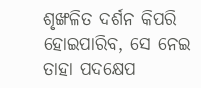ଶୃଙ୍ଖଳିତ ଦର୍ଶନ କିପରି ହୋଇପାରିବ, ସେ ନେଇ ତାହା ପଦକ୍ଷେପ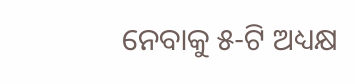ନେବାକୁ ୫-ଟି ଅଧ୍ୟକ୍ଷ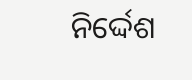ନିର୍ଦ୍ଦେଶ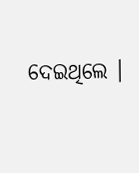ଦେଇଥିଲେ ।